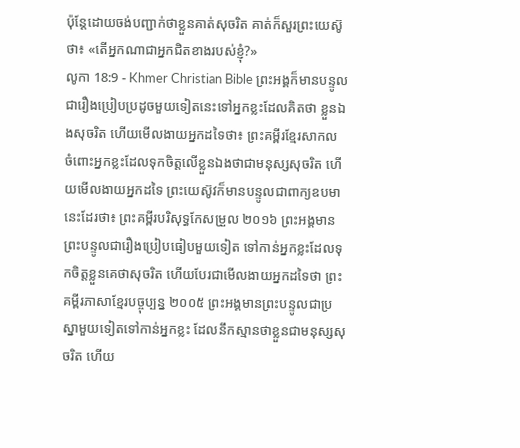ប៉ុន្ដែដោយចង់បញ្ជាក់ថាខ្លួនគាត់សុចរិត គាត់ក៏សួរព្រះយេស៊ូថា៖ «តើអ្នកណាជាអ្នកជិតខាងរបស់ខ្ញុំ?»
លូកា 18:9 - Khmer Christian Bible ព្រះអង្គក៏មានបន្ទូលជារឿងប្រៀបប្រដូចមួយទៀតនេះទៅអ្នកខ្លះដែលគិតថា ខ្លួនឯងសុចរិត ហើយមើលងាយអ្នកដទៃថា៖ ព្រះគម្ពីរខ្មែរសាកល ចំពោះអ្នកខ្លះដែលទុកចិត្តលើខ្លួនឯងថាជាមនុស្សសុចរិត ហើយមើលងាយអ្នកដទៃ ព្រះយេស៊ូវក៏មានបន្ទូលជាពាក្យឧបមានេះដែរថា៖ ព្រះគម្ពីរបរិសុទ្ធកែសម្រួល ២០១៦ ព្រះអង្គមានព្រះបន្ទូលជារឿងប្រៀបធៀបមួយទៀត ទៅកាន់អ្នកខ្លះដែលទុកចិត្តខ្លួនគេថាសុចរិត ហើយបែរជាមើលងាយអ្នកដទៃថា ព្រះគម្ពីរភាសាខ្មែរបច្ចុប្បន្ន ២០០៥ ព្រះអង្គមានព្រះបន្ទូលជាប្រស្នាមួយទៀតទៅកាន់អ្នកខ្លះ ដែលនឹកស្មានថាខ្លួនជាមនុស្សសុចរិត ហើយ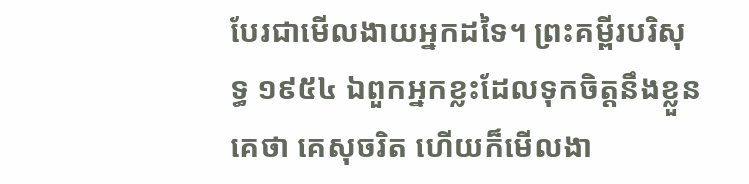បែរជាមើលងាយអ្នកដទៃ។ ព្រះគម្ពីរបរិសុទ្ធ ១៩៥៤ ឯពួកអ្នកខ្លះដែលទុកចិត្តនឹងខ្លួនគេថា គេសុចរិត ហើយក៏មើលងា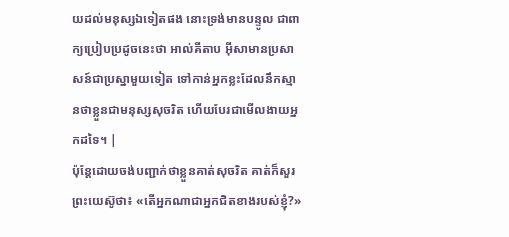យដល់មនុស្សឯទៀតផង នោះទ្រង់មានបន្ទូល ជាពាក្យប្រៀបប្រដូចនេះថា អាល់គីតាប អ៊ីសាមានប្រសាសន៍ជាប្រស្នាមួយទៀត ទៅកាន់អ្នកខ្លះដែលនឹកស្មានថាខ្លួនជាមនុស្សសុចរិត ហើយបែរជាមើលងាយអ្នកដទៃ។ |
ប៉ុន្ដែដោយចង់បញ្ជាក់ថាខ្លួនគាត់សុចរិត គាត់ក៏សួរព្រះយេស៊ូថា៖ «តើអ្នកណាជាអ្នកជិតខាងរបស់ខ្ញុំ?»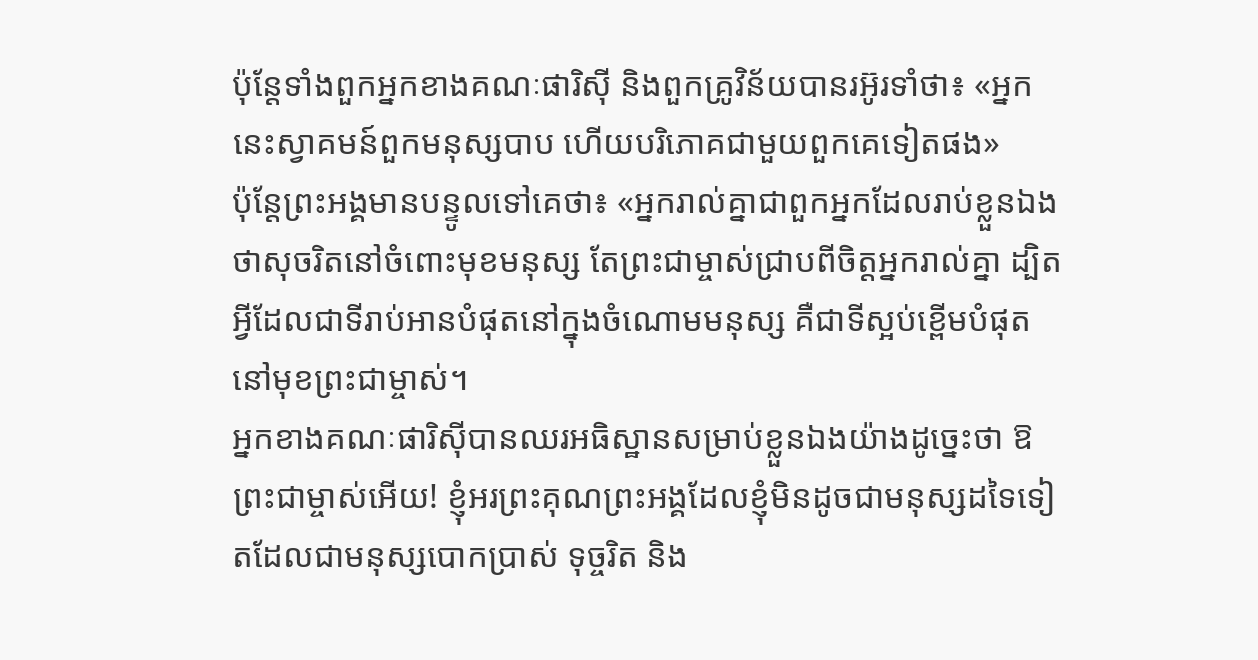ប៉ុន្ដែទាំងពួកអ្នកខាងគណៈផារិស៊ី និងពួកគ្រូវិន័យបានរអ៊ូរទាំថា៖ «អ្នកនេះស្វាគមន៍ពួកមនុស្សបាប ហើយបរិភោគជាមួយពួកគេទៀតផង»
ប៉ុន្ដែព្រះអង្គមានបន្ទូលទៅគេថា៖ «អ្នករាល់គ្នាជាពួកអ្នកដែលរាប់ខ្លួនឯងថាសុចរិតនៅចំពោះមុខមនុស្ស តែព្រះជាម្ចាស់ជ្រាបពីចិត្ដអ្នករាល់គ្នា ដ្បិតអ្វីដែលជាទីរាប់អានបំផុតនៅក្នុងចំណោមមនុស្ស គឺជាទីស្អប់ខ្ពើមបំផុតនៅមុខព្រះជាម្ចាស់។
អ្នកខាងគណៈផារិស៊ីបានឈរអធិស្ឋានសម្រាប់ខ្លួនឯងយ៉ាងដូច្នេះថា ឱ ព្រះជាម្ចាស់អើយ! ខ្ញុំអរព្រះគុណព្រះអង្គដែលខ្ញុំមិនដូចជាមនុស្សដទៃទៀតដែលជាមនុស្សបោកប្រាស់ ទុច្ចរិត និង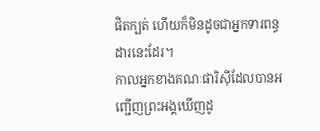ផិតក្បត់ ហើយក៏មិនដូចជាអ្នកទារពន្ធដារនេះដែរ។
កាលអ្នកខាងគណៈផារិស៊ីដែលបានអញ្ជើញព្រះអង្គឃើញដូ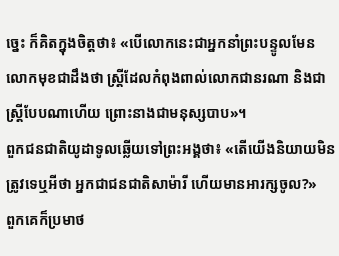ច្នេះ ក៏គិតក្នុងចិត្ដថា៖ «បើលោកនេះជាអ្នកនាំព្រះបន្ទូលមែនលោកមុខជាដឹងថា ស្ដ្រីដែលកំពុងពាល់លោកជានរណា និងជាស្ដ្រីបែបណាហើយ ព្រោះនាងជាមនុស្សបាប»។
ពួកជនជាតិយូដាទូលឆ្លើយទៅព្រះអង្គថា៖ «តើយើងនិយាយមិនត្រូវទេឬអីថា អ្នកជាជនជាតិសាម៉ារី ហើយមានអារក្សចូល?»
ពួកគេក៏ប្រមាថ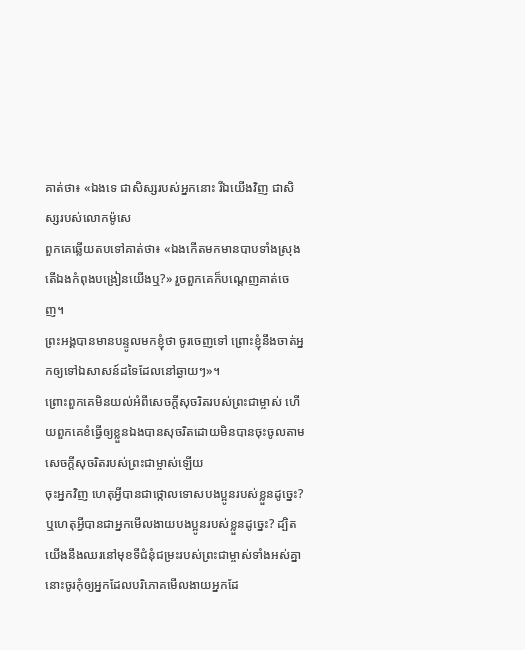គាត់ថា៖ «ឯងទេ ជាសិស្សរបស់អ្នកនោះ រីឯយើងវិញ ជាសិស្សរបស់លោកម៉ូសេ
ពួកគេឆ្លើយតបទៅគាត់ថា៖ «ឯងកើតមកមានបាបទាំងស្រុង តើឯងកំពុងបង្រៀនយើងឬ?» រួចពួកគេក៏បណ្តេញគាត់ចេញ។
ព្រះអង្គបានមានបន្ទូលមកខ្ញុំថា ចូរចេញទៅ ព្រោះខ្ញុំនឹងចាត់អ្នកឲ្យទៅឯសាសន៍ដទៃដែលនៅឆ្ងាយៗ»។
ព្រោះពួកគេមិនយល់អំពីសេចក្ដីសុចរិតរបស់ព្រះជាម្ចាស់ ហើយពួកគេខំធ្វើឲ្យខ្លួនឯងបានសុចរិតដោយមិនបានចុះចូលតាមសេចក្ដីសុចរិតរបស់ព្រះជាម្ចាស់ឡើយ
ចុះអ្នកវិញ ហេតុអ្វីបានជាថ្កោលទោសបងប្អូនរបស់ខ្លួនដូច្នេះ? ឬហេតុអ្វីបានជាអ្នកមើលងាយបងប្អូនរបស់ខ្លួនដូច្នេះ? ដ្បិតយើងនឹងឈរនៅមុខទីជំនុំជម្រះរបស់ព្រះជាម្ចាស់ទាំងអស់គ្នា
នោះចូរកុំឲ្យអ្នកដែលបរិភោគមើលងាយអ្នកដែ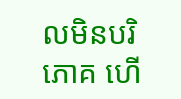លមិនបរិភោគ ហើ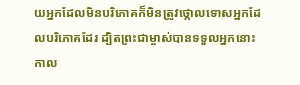យអ្នកដែលមិនបរិភោគក៏មិនត្រូវថ្កោលទោសអ្នកដែលបរិភោគដែរ ដ្បិតព្រះជាម្ចាស់បានទទួលអ្នកនោះ
កាល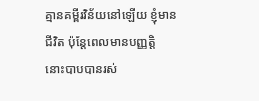គ្មានគម្ពីរវិន័យនៅឡើយ ខ្ញុំមានជីវិត ប៉ុន្ដែពេលមានបញ្ញត្ដិ នោះបាបបានរស់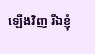ឡើងវិញ រីឯខ្ញុំ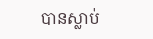បានស្លាប់